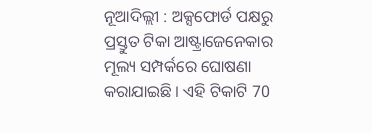ନୂଆଦିଲ୍ଲୀ : ଅକ୍ସଫୋର୍ଡ ପକ୍ଷରୁ ପ୍ରସ୍ତୁତ ଟିକା ଆଷ୍ଟ୍ରାଜେନେକାର ମୂଲ୍ୟ ସମ୍ପର୍କରେ ଘୋଷଣା କରାଯାଇଛି । ଏହି ଟିକାଟି 70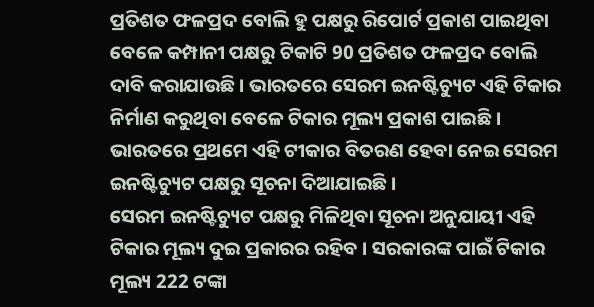ପ୍ରତିଶତ ଫଳପ୍ରଦ ବୋଲି ହୁ ପକ୍ଷରୁ ରିପୋର୍ଟ ପ୍ରକାଶ ପାଇଥିବା ବେଳେ କମ୍ପାନୀ ପକ୍ଷରୁ ଟିକାଟି 90 ପ୍ରତିଶତ ଫଳପ୍ରଦ ବୋଲି ଦାବି କରାଯାଉଛି । ଭାରତରେ ସେରମ ଇନଷ୍ଟିଚ୍ୟୁଟ ଏହି ଟିକାର ନିର୍ମାଣ କରୁଥିବା ବେଳେ ଟିକାର ମୂଲ୍ୟ ପ୍ରକାଶ ପାଇଛି । ଭାରତରେ ପ୍ରଥମେ ଏହି ଟୀକାର ବିତରଣ ହେବା ନେଇ ସେରମ ଇନଷ୍ଟିଚ୍ୟୁଟ ପକ୍ଷରୁ ସୂଚନା ଦିଆଯାଇଛି ।
ସେରମ ଇନଷ୍ଟିଚ୍ୟୁଟ ପକ୍ଷରୁ ମିଳିଥିବା ସୂଚନା ଅନୁଯାୟୀ ଏହି ଟିକାର ମୂଲ୍ୟ ଦୁଇ ପ୍ରକାରର ରହିବ । ସରକାରଙ୍କ ପାଇଁ ଟିକାର ମୂଲ୍ୟ 222 ଟଙ୍କା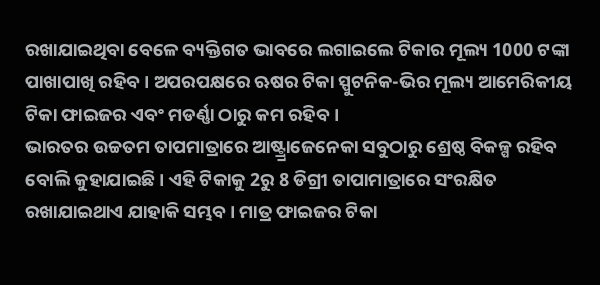ରଖାଯାଇଥିବା ବେଳେ ବ୍ୟକ୍ତିଗତ ଭାବରେ ଲଗାଇଲେ ଟିକାର ମୂଲ୍ୟ 1000 ଟଙ୍କା ପାଖାପାଖି ରହିବ । ଅପରପକ୍ଷରେ ଋଷର ଟିକା ସ୍ପୁଟନିକ-ଭିର ମୂଲ୍ୟ ଆମେରିକୀୟ ଟିକା ଫାଇଜର ଏବଂ ମଡର୍ଣ୍ଣା ଠାରୁ କମ ରହିବ ।
ଭାରତର ଉଚ୍ଚତମ ତାପମାତ୍ରାରେ ଆଷ୍ଟ୍ର୍ରାଜେନେକା ସବୁଠାରୁ ଶ୍ରେଷ୍ଠ ବିକଳ୍ପ ରହିବ ବୋଲି କୁହାଯାଇଛି । ଏହି ଟିକାକୁ 2ରୁ 8 ଡିଗ୍ରୀ ତାପାମାତ୍ରାରେ ସଂରକ୍ଷିତ ରଖାଯାଇଥାଏ ଯାହାକି ସମ୍ଭବ । ମାତ୍ର ଫାଇଜର ଟିକା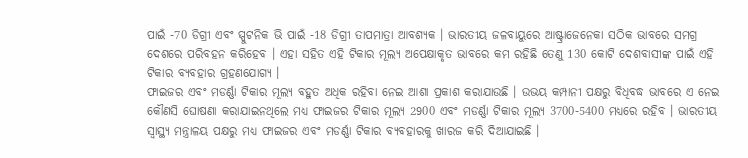ପାଇଁ -70 ଡିଗ୍ରୀ ଏବଂ ସ୍ପୁଟନିକ ଭି ପାଇଁ -18 ଡିଗ୍ରୀ ତାପମାତ୍ରା ଆବଶ୍ୟକ । ଭାରତୀୟ ଜଳବାୟୁରେ ଆଷ୍ଟ୍ରାଜେନେକା ସଠିକ ଭାବରେ ସମଗ୍ର ଦେଶରେ ପରିବହନ କରିହେବ । ଏହା ସହିତ ଏହି ଟିକାର ମୂଲ୍ୟ ଅପେକ୍ଷାକୃତ ଭାବରେ କମ ରହିଛି ତେଣୁ 130 କୋଟି ଦେଶବାସୀଙ୍କ ପାଇଁ ଏହି ଟିକାର ବ୍ୟବହାର ଗ୍ରହଣଯୋଗ୍ୟ ।
ଫାଇଜର ଏବଂ ମଡର୍ଣ୍ଣା ଟିକାର ମୂଲ୍ୟ ବହୁତ ଅଧିକ ରହିବା ନେଇ ଆଶା ପ୍ରକାଶ କରାଯାଉଛି । ଉଭୟ କମ୍ପାନୀ ପକ୍ଷରୁ ବିଧିବଦ୍ଧ ଭାବରେ ଏ ନେଇ କୌଣସି ଘୋଷଣା କରାଯାଇନଥିଲେ ମଧ୍ୟ ଫାଇଜର ଟିକାର ମୂଲ୍ୟ 2900 ଏବଂ ମଡର୍ଣ୍ଣା ଟିକାର ମୂଲ୍ୟ 3700-5400 ମଧ୍ୟରେ ରହିବ । ଭାରତୀୟ ସ୍ୱାସ୍ଥ୍ୟ ମନ୍ତ୍ରାଳୟ ପକ୍ଷରୁ ମଧ୍ୟ ଫାଇଜର ଏବଂ ମଡର୍ଣ୍ଣା ଟିକାର ବ୍ୟବହାରକୁ ଖାରଜ କରି ଦିଆଯାଇଛି ।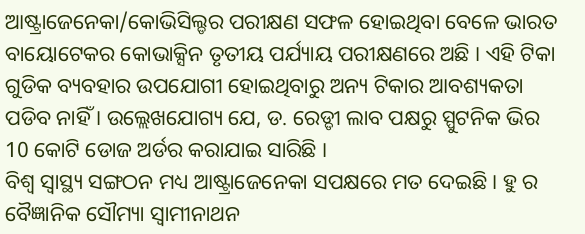ଆଷ୍ଟ୍ରାଜେନେକା/କୋଭିସିଲ୍ଡର ପରୀକ୍ଷଣ ସଫଳ ହୋଇଥିବା ବେଳେ ଭାରତ ବାୟୋଟେକର କୋଭାକ୍ସିନ ତୃତୀୟ ପର୍ଯ୍ୟାୟ ପରୀକ୍ଷଣରେ ଅଛି । ଏହି ଟିକା ଗୁଡିକ ବ୍ୟବହାର ଉପଯୋଗୀ ହୋଇଥିବାରୁ ଅନ୍ୟ ଟିକାର ଆବଶ୍ୟକତା ପଡିବ ନାହିଁ । ଉଲ୍ଲେଖଯୋଗ୍ୟ ଯେ, ଡ. ରେଡ୍ଡୀ ଲାବ ପକ୍ଷରୁ ସ୍ପୁଟନିକ ଭିର 10 କୋଟି ଡୋଜ ଅର୍ଡର କରାଯାଇ ସାରିଛି ।
ବିଶ୍ୱ ସ୍ୱାସ୍ଥ୍ୟ ସଙ୍ଗଠନ ମଧ୍ୟ ଆଷ୍ଟ୍ରାଜେନେକା ସପକ୍ଷରେ ମତ ଦେଇଛି । ହୁ ର ବୈଜ୍ଞାନିକ ସୌମ୍ୟା ସ୍ୱାମୀନାଥନ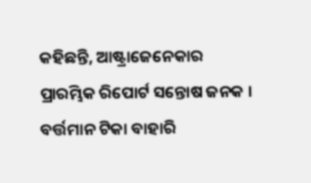କହିଛନ୍ତି, ଆଷ୍ଟ୍ରାଜେନେକାର ପ୍ରାରମ୍ଭିକ ରିପୋର୍ଟ ସନ୍ତୋଷ ଜନକ । ବର୍ତ୍ତମାନ ଟିକା ବାହାରି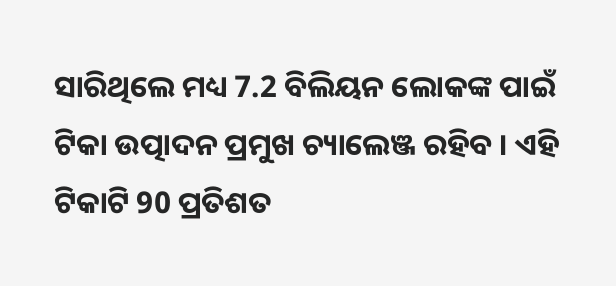ସାରିଥିଲେ ମଧ୍ୟ 7.2 ବିଲିୟନ ଲୋକଙ୍କ ପାଇଁ ଟିକା ଉତ୍ପାଦନ ପ୍ରମୁଖ ଚ୍ୟାଲେଞ୍ଜ ରହିବ । ଏହି ଟିକାଟି 90 ପ୍ରତିଶତ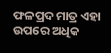ଫଳପ୍ରଦ ମାତ୍ର ଏହା ଉପରେ ଅଧିକ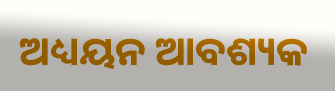ଅଧ୍ୟୟନ ଆବଶ୍ୟକ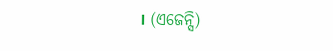। (ଏଜେନ୍ସି)